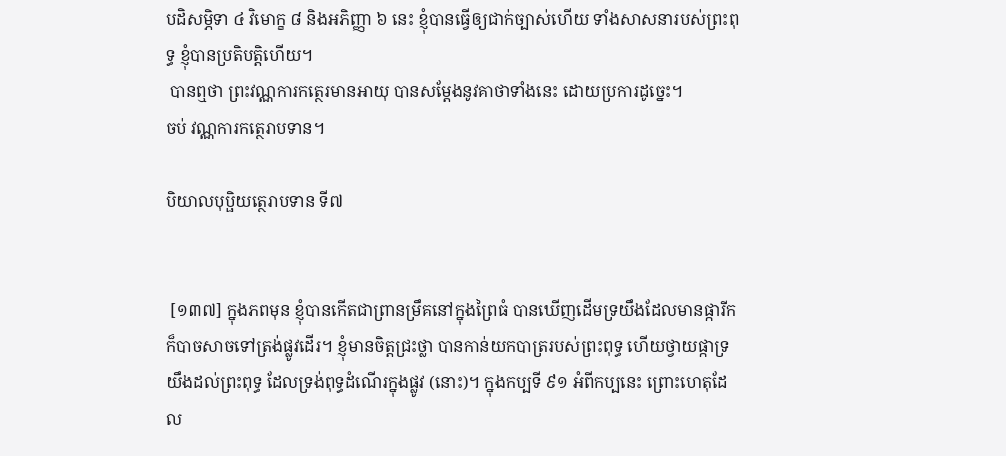បដិសម្ភិទា ៤ វិមោក្ខ ៨ និងអភិញ្ញា ៦ នេះ ខ្ញុំបានធ្វើឲ្យជាក់ច្បាស់ហើយ ទាំងសាសនារបស់ព្រះពុទ្ធ ខ្ញុំបានប្រតិបត្តិហើយ។
 បានឮថា ព្រះវណ្ណការកត្ថេរមានអាយុ បានសម្តែងនូវគាថាទាំងនេះ ដោយប្រការដូច្នេះ។
ចប់ វណ្ណការកត្ថេរាបទាន។

បិយាលបុប្ផិយត្ថេរាបទាន ទី៧


 [១៣៧] ក្នុងភពមុន ខ្ញុំបានកើតជាព្រានម្រឹគនៅក្នុងព្រៃធំ បានឃើញដើមទ្រយឹងដែលមានផ្ការីក ក៏បាចសាចទៅត្រង់ផ្លូវដើរ។ ខ្ញុំមានចិត្តជ្រះថ្លា បានកាន់យកបាត្ររបស់ព្រះពុទ្ធ ហើយថ្វាយផ្កាទ្រយឹងដល់ព្រះពុទ្ធ ដែលទ្រង់ពុទ្ធដំណើរក្នុងផ្លូវ (នោះ)។ ក្នុងកប្បទី ៩១ អំពីកប្បនេះ ព្រោះហេតុដែល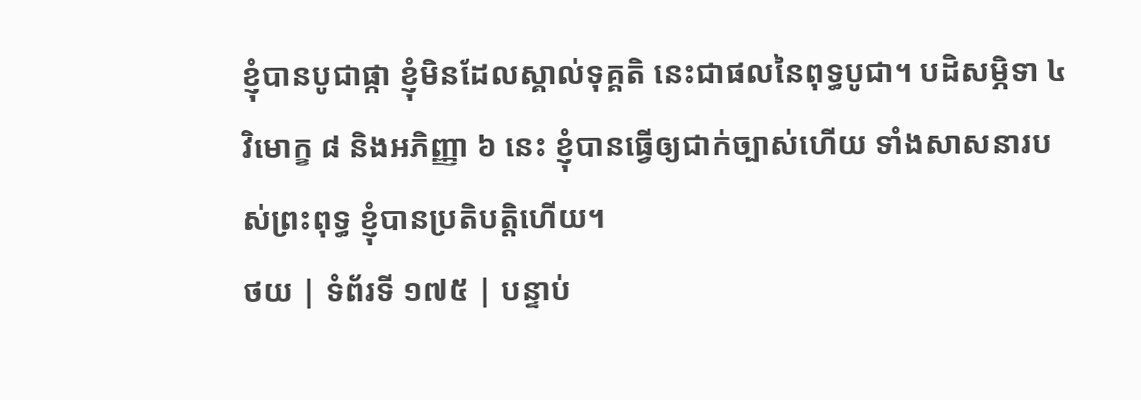ខ្ញុំបានបូជាផ្កា ខ្ញុំមិនដែលស្គាល់ទុគ្គតិ នេះជាផលនៃពុទ្ធបូជា។ បដិសម្ភិទា ៤ វិមោក្ខ ៨ និងអភិញ្ញា ៦ នេះ ខ្ញុំបានធ្វើឲ្យជាក់ច្បាស់ហើយ ទាំងសាសនារបស់ព្រះពុទ្ធ ខ្ញុំបានប្រតិបត្តិហើយ។
ថយ | ទំព័រទី ១៧៥ | បន្ទាប់